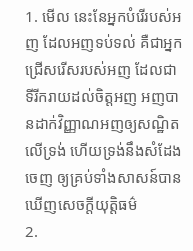1. មើល នេះនែអ្នកបំរើរបស់អញ ដែលអញទប់ទល់ គឺជាអ្នកជ្រើសរើសរបស់អញ ដែលជាទីរីករាយដល់ចិត្តអញ អញបានដាក់វិញ្ញាណអញឲ្យសណ្ឋិតលើទ្រង់ ហើយទ្រង់នឹងសំដែងចេញ ឲ្យគ្រប់ទាំងសាសន៍បានឃើញសេចក្ដីយុត្តិធម៌
2.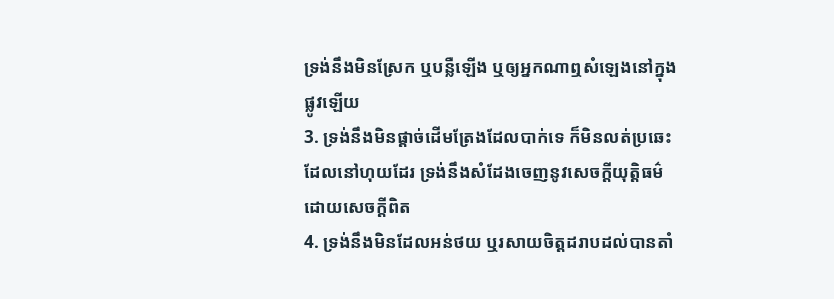ទ្រង់នឹងមិនស្រែក ឬបន្លឺឡើង ឬឲ្យអ្នកណាឮសំឡេងនៅក្នុងផ្លូវឡើយ
3. ទ្រង់នឹងមិនផ្តាច់ដើមត្រែងដែលបាក់ទេ ក៏មិនលត់ប្រឆេះដែលនៅហុយដែរ ទ្រង់នឹងសំដែងចេញនូវសេចក្ដីយុត្តិធម៌ ដោយសេចក្ដីពិត
4. ទ្រង់នឹងមិនដែលអន់ថយ ឬរសាយចិត្តដរាបដល់បានតាំ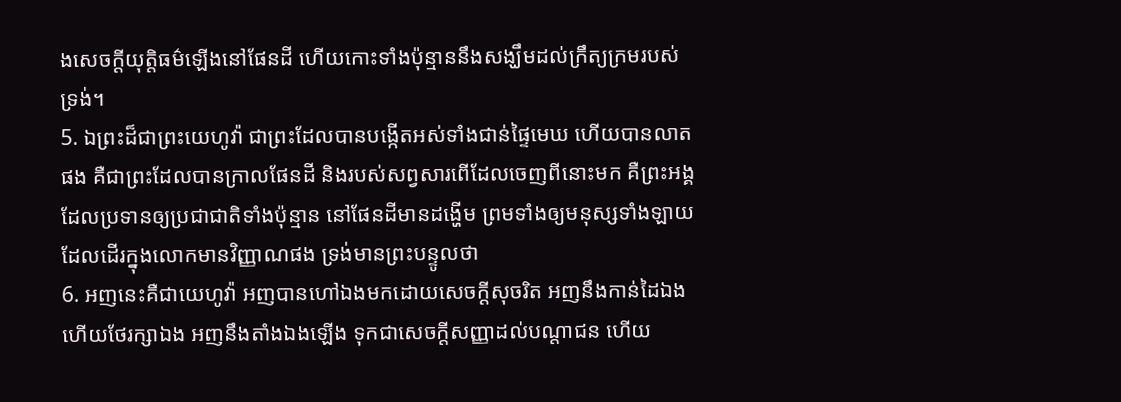ងសេចក្ដីយុត្តិធម៌ឡើងនៅផែនដី ហើយកោះទាំងប៉ុន្មាននឹងសង្ឃឹមដល់ក្រឹត្យក្រមរបស់ទ្រង់។
5. ឯព្រះដ៏ជាព្រះយេហូវ៉ា ជាព្រះដែលបានបង្កើតអស់ទាំងជាន់ផ្ទៃមេឃ ហើយបានលាតផង គឺជាព្រះដែលបានក្រាលផែនដី និងរបស់សព្វសារពើដែលចេញពីនោះមក គឺព្រះអង្គដែលប្រទានឲ្យប្រជាជាតិទាំងប៉ុន្មាន នៅផែនដីមានដង្ហើម ព្រមទាំងឲ្យមនុស្សទាំងឡាយដែលដើរក្នុងលោកមានវិញ្ញាណផង ទ្រង់មានព្រះបន្ទូលថា
6. អញនេះគឺជាយេហូវ៉ា អញបានហៅឯងមកដោយសេចក្ដីសុចរិត អញនឹងកាន់ដៃឯង ហើយថែរក្សាឯង អញនឹងតាំងឯងឡើង ទុកជាសេចក្ដីសញ្ញាដល់បណ្តាជន ហើយ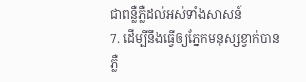ជាពន្លឺភ្លឺដល់អស់ទាំងសាសន៍
7. ដើម្បីនឹងធ្វើឲ្យភ្នែកមនុស្សខ្វាក់បានភ្លឺ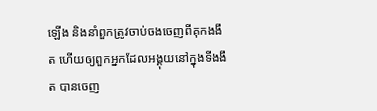ឡើង និងនាំពួកត្រូវចាប់ចងចេញពីគុកងងឹត ហើយឲ្យពួកអ្នកដែលអង្គុយនៅក្នុងទីងងឹត បានចេញ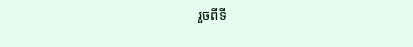រួចពីទី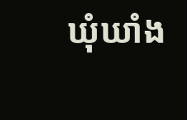ឃុំឃាំង